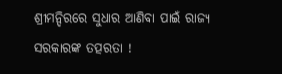ଶ୍ରୀମନ୍ଦିରରେ ସୁଧାର ଆଣିବା ପାଇଁ ରାଜ୍ୟ ସରକାରଙ୍କ ତତ୍ପରତା !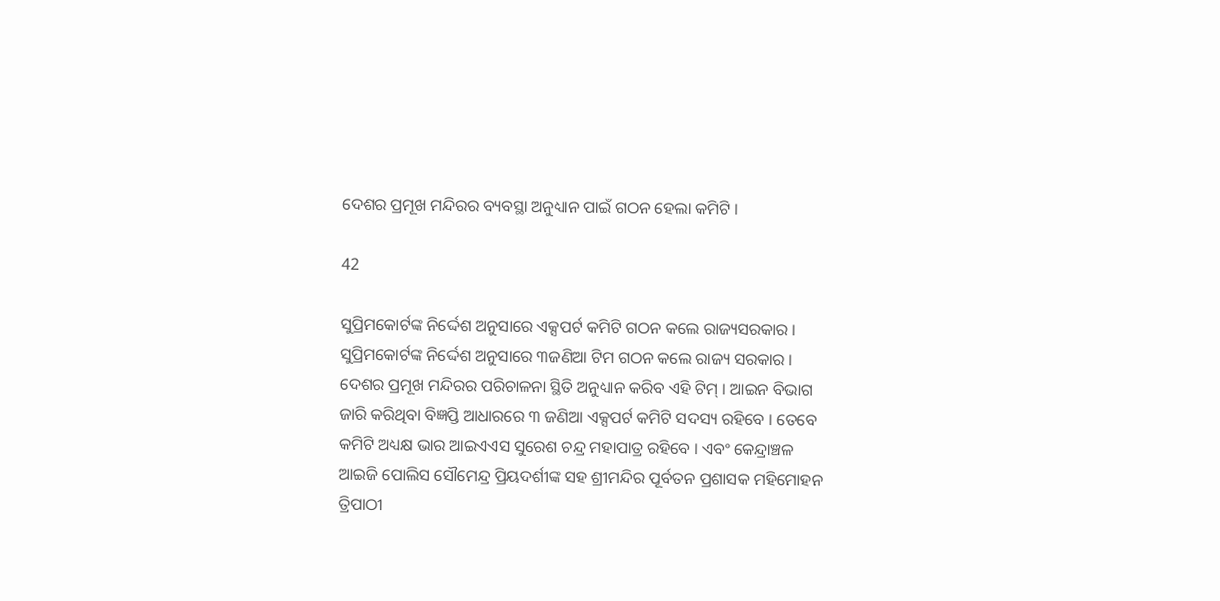ଦେଶର ପ୍ରମୂଖ ମନ୍ଦିରର ବ୍ୟବସ୍ଥା ଅନୁଧ୍ୟାନ ପାଇଁ ଗଠନ ହେଲା କମିଟି ।

42

ସୁପ୍ରିମକୋର୍ଟଙ୍କ ନିର୍ଦ୍ଦେଶ ଅନୁସାରେ ଏକ୍ସପର୍ଟ କମିଟି ଗଠନ କଲେ ରାଜ୍ୟସରକାର । ସୁପ୍ରିମକୋର୍ଟଙ୍କ ନିର୍ଦ୍ଦେଶ ଅନୁସାରେ ୩ଜଣିଆ ଟିମ ଗଠନ କଲେ ରାଜ୍ୟ ସରକାର । ଦେଶର ପ୍ରମୂଖ ମନ୍ଦିରର ପରିଚାଳନା ସ୍ଥିତି ଅନୁଧ୍ୟାନ କରିବ ଏହି ଟିମ୍ । ଆଇନ ବିଭାଗ ଜାରି କରିଥିବା ବିଜ୍ଞପ୍ତି ଆଧାରରେ ୩ ଜଣିଆ ଏକ୍ସପର୍ଟ କମିଟି ସଦସ୍ୟ ରହିବେ । ତେବେ କମିଟି ଅଧ୍ୟକ୍ଷ ଭାର ଆଇଏଏସ ସୁରେଶ ଚନ୍ଦ୍ର ମହାପାତ୍ର ରହିବେ । ଏବଂ କେନ୍ଦ୍ରାଞ୍ଚଳ ଆଇଜି ପୋଲିସ ସୌମେନ୍ଦ୍ର ପ୍ରିୟଦର୍ଶୀଙ୍କ ସହ ଶ୍ରୀମନ୍ଦିର ପୂର୍ବତନ ପ୍ରଶାସକ ମହିମୋହନ ତ୍ରିପାଠୀ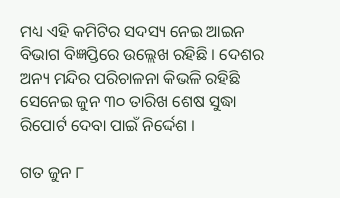ମଧ୍ୟ ଏହି କମିଟିର ସଦସ୍ୟ ନେଇ ଆଇନ ବିଭାଗ ବିଜ୍ଞପ୍ତିରେ ଉଲ୍ଲେଖ ରହିଛି । ଦେଶର ଅନ୍ୟ ମନ୍ଦିର ପରିଚାଳନା କିଭଳି ରହିଛି ସେନେଇ ଜୁନ ୩୦ ତାରିଖ ଶେଷ ସୁଦ୍ଧା ରିପୋର୍ଟ ଦେବା ପାଇଁ ନିର୍ଦ୍ଦେଶ ।

ଗତ ଜୁନ ୮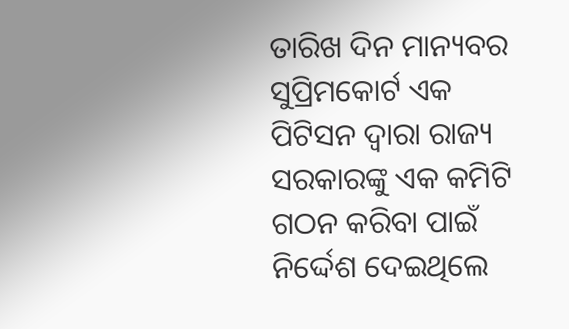ତାରିଖ ଦିନ ମାନ୍ୟବର ସୁପ୍ରିମକୋର୍ଟ ଏକ ପିଟିସନ ଦ୍ୱାରା ରାଜ୍ୟ ସରକାରଙ୍କୁ ଏକ କମିଟି ଗଠନ କରିବା ପାଇଁ ନିର୍ଦ୍ଦେଶ ଦେଇଥିଲେ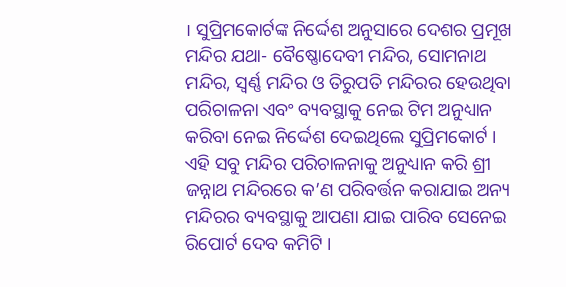। ସୁପ୍ରିମକୋର୍ଟଙ୍କ ନିର୍ଦ୍ଦେଶ ଅନୁସାରେ ଦେଶର ପ୍ରମୂଖ ମନ୍ଦିର ଯଥା- ବୈଷ୍ଣୋଦେବୀ ମନ୍ଦିର, ସୋମନାଥ ମନ୍ଦିର, ସ୍ୱର୍ଣ୍ଣ ମନ୍ଦିର ଓ ତିରୁପତି ମନ୍ଦିରର ହେଉଥିବା ପରିଚାଳନା ଏବଂ ବ୍ୟବସ୍ଥାକୁ ନେଇ ଟିମ ଅନୁଧ୍ୟାନ କରିବା ନେଇ ନିର୍ଦ୍ଦେଶ ଦେଇଥିଲେ ସୁପ୍ରିମକୋର୍ଟ । ଏହି ସବୁ ମନ୍ଦିର ପରିଚାଳନାକୁ ଅନୁଧ୍ୟାନ କରି ଶ୍ରୀ ଜନ୍ନାଥ ମନ୍ଦିରରେ କ’ଣ ପରିବର୍ତ୍ତନ କରାଯାଇ ଅନ୍ୟ ମନ୍ଦିରର ବ୍ୟବସ୍ଥାକୁ ଆପଣା ଯାଇ ପାରିବ ସେନେଇ ରିପୋର୍ଟ ଦେବ କମିଟି ।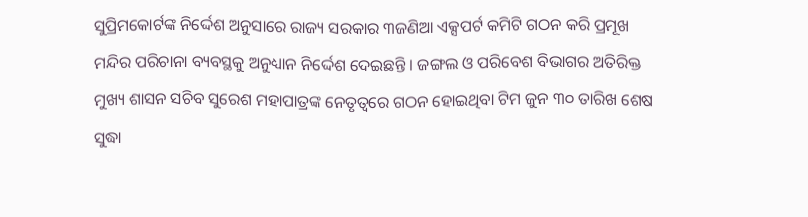ସୁପ୍ରିମକୋର୍ଟଙ୍କ ନିର୍ଦ୍ଦେଶ ଅନୁସାରେ ରାଜ୍ୟ ସରକାର ୩ଜଣିଆ ଏକ୍ସପର୍ଟ କମିଟି ଗଠନ କରି ପ୍ରମୂଖ ମନ୍ଦିର ପରିଚାନା ବ୍ୟବସ୍ଥକୁ ଅନୁଧ୍ୟାନ ନିର୍ଦ୍ଦେଶ ଦେଇଛନ୍ତି । ଜଙ୍ଗଲ ଓ ପରିବେଶ ବିଭାଗର ଅତିରିକ୍ତ ମୁଖ୍ୟ ଶାସନ ସଚିବ ସୁରେଶ ମହାପାତ୍ରଙ୍କ ନେତୃତ୍ୱରେ ଗଠନ ହୋଇଥିବା ଟିମ ଜୁନ ୩୦ ତାରିଖ ଶେଷ ସୁଦ୍ଧା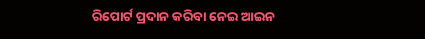ରିପୋର୍ଟ ପ୍ରଦାନ କରିବା ନେଇ ଆଇନ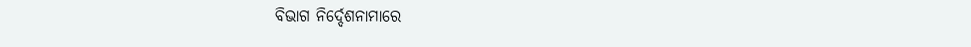ବିଭାଗ ନିର୍ଦ୍ଦେଶନାମାରେ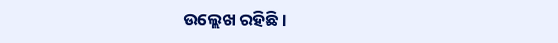ଉଲ୍ଲେଖ ରହିଛି ।